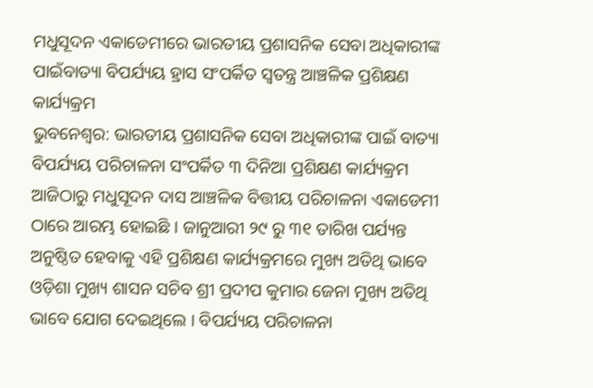ମଧୁସୂଦନ ଏକାଡେମୀରେ ଭାରତୀୟ ପ୍ରଶାସନିକ ସେବା ଅଧିକାରୀଙ୍କ ପାଇଁବାତ୍ୟା ବିପର୍ଯ୍ୟୟ ହ୍ରାସ ସଂପର୍କିତ ସ୍ୱତନ୍ତ୍ର ଆଞ୍ଚଳିକ ପ୍ରଶିକ୍ଷଣ କାର୍ଯ୍ୟକ୍ରମ
ଭୁବନେଶ୍ୱର: ଭାରତୀୟ ପ୍ରଶାସନିକ ସେବା ଅଧିକାରୀଙ୍କ ପାଇଁ ବାତ୍ୟା ବିପର୍ଯ୍ୟୟ ପରିଚାଳନା ସଂପର୍କିତ ୩ ଦିନିଆ ପ୍ରଶିକ୍ଷଣ କାର୍ଯ୍ୟକ୍ରମ ଆଜିଠାରୁ ମଧୁସୂଦନ ଦାସ ଆଞ୍ଚଳିକ ବିତ୍ତୀୟ ପରିଚାଳନା ଏକାଡେମୀ ଠାରେ ଆରମ୍ଭ ହୋଇଛି । ଜାନୁଆରୀ ୨୯ ରୁ ୩୧ ତାରିଖ ପର୍ଯ୍ୟନ୍ତ ଅନୁଷ୍ଠିତ ହେବାକୁ ଏହି ପ୍ରଶିକ୍ଷଣ କାର୍ଯ୍ୟକ୍ରମରେ ମୁଖ୍ୟ ଅତିଥି ଭାବେ ଓଡ଼ିଶା ମୁଖ୍ୟ ଶାସନ ସଚିବ ଶ୍ରୀ ପ୍ରଦୀପ କୁମାର ଜେନା ମୁଖ୍ୟ ଅତିଥି ଭାବେ ଯୋଗ ଦେଇଥିଲେ । ବିପର୍ଯ୍ୟୟ ପରିଚାଳନା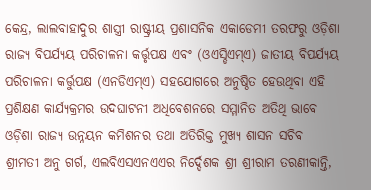କେନ୍ଦ୍ର, ଲାଲବାହାଦୁର ଶାସ୍ତ୍ରୀ ରାଷ୍ଟ୍ରୀୟ ପ୍ରଶାସନିକ ଏକାଡେମୀ ତରଫରୁ ଓଡ଼ିଶା ରାଜ୍ୟ ବିପର୍ଯ୍ୟୟ ପରିଚାଳନା କର୍ତ୍ତୃପକ୍ଷ ଏବଂ (ଓଏସ୍ଡିଏମ୍ଏ) ଜାତୀୟ ବିପର୍ଯ୍ୟୟ ପରିଚାଳନା କର୍ତ୍ତୁପକ୍ଷ (ଏନଡିଏମ୍ଏ) ସହଯୋଗରେ ଅନୁଷ୍ଠିତ ହେଉଥିବା ଏହି ପ୍ରଶିକ୍ଷଣ କାର୍ଯ୍ୟକ୍ରମର ଉଦଘାଟନୀ ଅଧିବେଶନରେ ସମ୍ମାନିତ ଅତିଥି ଭାବେ ଓଡ଼ିଶା ରାଜ୍ୟ ଉନ୍ନୟନ କମିଶନର ତଥା ଅତିରିକ୍ତ ମୁଖ୍ୟ ଶାସନ ସଚିବ ଶ୍ରୀମତୀ ଅନୁ ଗର୍ଗ, ଏଲବିଏସଏନଏଏର ନିର୍ଦ୍ଦେଶକ ଶ୍ରୀ ଶ୍ରୀରାମ ତରଣୀକାନ୍ତି,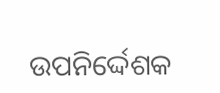ଉପନିର୍ଦ୍ଦେଶକ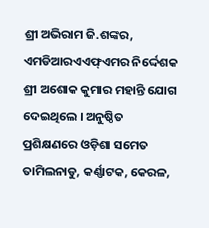ଶ୍ରୀ ଅଭିରାମ ଜି.ଶଙ୍କର, ଏମଡିଆରଏଏଫ୍ଏମର ନିର୍ଦ୍ଦେଶକ ଶ୍ରୀ ଅଶୋକ କୁମାର ମହାନ୍ତି ଯୋଗ ଦେଇଥିଲେ । ଅନୁଷ୍ଠିତ ପ୍ରଶିକ୍ଷଣରେ ଓଡ଼ିଶା ସମେତ ତାମିଲନାଡୁ, କର୍ଣ୍ଣାଟକ, କେରଳ,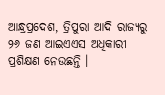ଆନ୍ଧ୍ରପ୍ରଦେଶ, ତ୍ରିପୁରା ଆଦି ରାଜ୍ୟରୁ ୨୬ ଜଣ ଆଇଏଏସ ଅଧିକାରୀ ପ୍ରଶିକ୍ଷଣ ନେଉଛନ୍ତି ।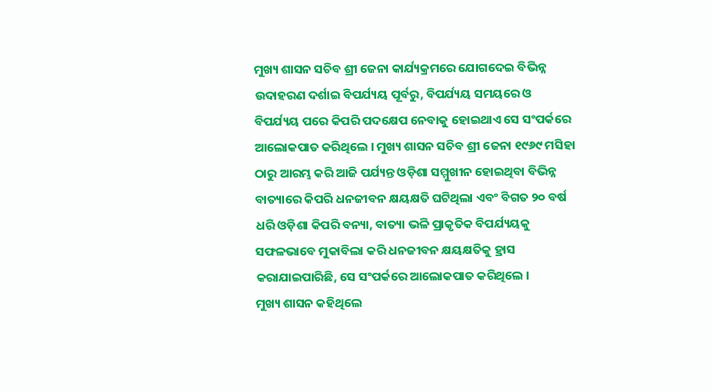ମୁଖ୍ୟ ଶାସନ ସଚିବ ଶ୍ରୀ ଜେନା କାର୍ଯ୍ୟକ୍ରମରେ ଯୋଗଦେଇ ବିଭିନ୍ନ ଉଦାହରଣ ଦର୍ଶାଇ ବିପର୍ଯ୍ୟୟ ପୂର୍ବରୁ, ବିପର୍ଯ୍ୟୟ ସମୟରେ ଓ ବିପର୍ଯ୍ୟୟ ପରେ କିପରି ପଦକ୍ଷେପ ନେବାକୁ ହୋଇଥାଏ ସେ ସଂପର୍କରେ ଆଲୋକପାତ କରିଥିଲେ । ମୁଖ୍ୟ ଶାସନ ସଚିବ ଶ୍ରୀ ଜେନା ୧୯୬୯ ମସିହା ଠାରୁ ଆରମ୍ଭ କରି ଆଜି ପର୍ଯ୍ୟନ୍ତ ଓଡ଼ିଶା ସମ୍ମୁଖୀନ ହୋଇଥିବା ବିଭିନ୍ନ ବାତ୍ୟାରେ କିପରି ଧନଜୀବନ କ୍ଷୟକ୍ଷତି ଘଟିଥିଲା ଏବଂ ବିଗତ ୨୦ ବର୍ଷ ଧରି ଓଡ଼ିଶା କିପରି ବନ୍ୟା, ବାତ୍ୟା ଭଳି ପ୍ରାକୃତିକ ବିପର୍ଯ୍ୟୟକୁ ସଫଳଭାବେ ମୁକାବିଲା କରି ଧନଜୀବନ କ୍ଷୟକ୍ଷତିକୁ ହ୍ରାସ କରାଯାଇପାରିଛି, ସେ ସଂପର୍କରେ ଆଲୋକପାତ କରିଥିଲେ ।
ମୁଖ୍ୟ ଶାସନ କହିଥିଲେ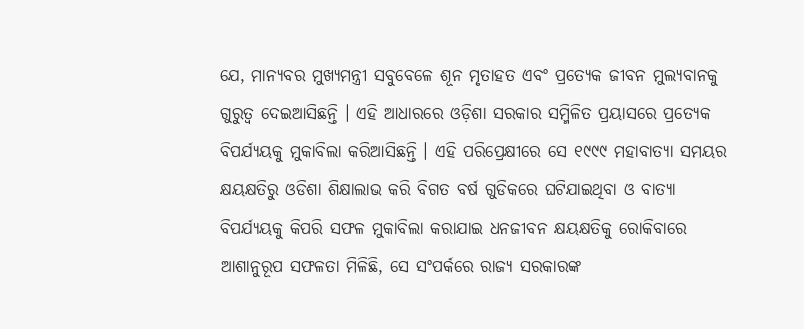ଯେ, ମାନ୍ୟବର ମୁଖ୍ୟମନ୍ତ୍ରୀ ସବୁବେଳେ ଶୂନ ମୃତାହତ ଏବଂ ପ୍ରତ୍ୟେକ ଜୀବନ ମୁଲ୍ୟବାନକୁ ଗୁରୁତ୍ୱ ଦେଇଆସିଛନ୍ତି । ଏହି ଆଧାରରେ ଓଡ଼ିଶା ସରକାର ସମ୍ମିଳିତ ପ୍ରୟାସରେ ପ୍ରତ୍ୟେକ ବିପର୍ଯ୍ୟୟକୁ ମୁକାବିଲା କରିଆସିଛନ୍ତି । ଏହି ପରିପ୍ରେକ୍ଷୀରେ ସେ ୧୯୯୯ ମହାବାତ୍ୟା ସମୟର କ୍ଷୟକ୍ଷତିରୁ ଓଡିଶା ଶିକ୍ଷାଲାଭ କରି ବିଗତ ବର୍ଷ ଗୁଡିକରେ ଘଟିଯାଇଥିବା ଓ ବାତ୍ୟା ବିପର୍ଯ୍ୟୟକୁ କିପରି ସଫଳ ମୁକାବିଲା କରାଯାଇ ଧନଜୀବନ କ୍ଷୟକ୍ଷତିକୁ ରୋକିବାରେ ଆଶାନୁରୂପ ସଫଳତା ମିଳିଛି, ସେ ସଂପର୍କରେ ରାଜ୍ୟ ସରକାରଙ୍କ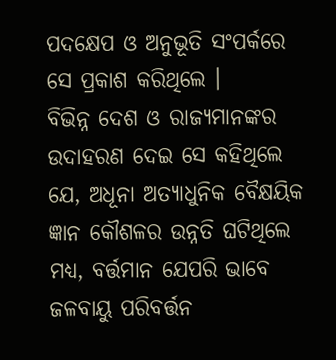ପଦକ୍ଷେପ ଓ ଅନୁଭୂତି ସଂପର୍କରେ ସେ ପ୍ରକାଶ କରିଥିଲେ ।
ବିଭିନ୍ନ ଦେଶ ଓ ରାଜ୍ୟମାନଙ୍କର ଉଦାହରଣ ଦେଇ ସେ କହିଥିଲେ ଯେ, ଅଧୂନା ଅତ୍ୟାଧୁନିକ ବୈକ୍ଷୟିକ ଜ୍ଞାନ କୌଶଳର ଉନ୍ନତି ଘଟିଥିଲେ ମଧ୍ୟ, ବର୍ତ୍ତମାନ ଯେପରି ଭାବେ ଜଳବାୟୁ ପରିବର୍ତ୍ତନ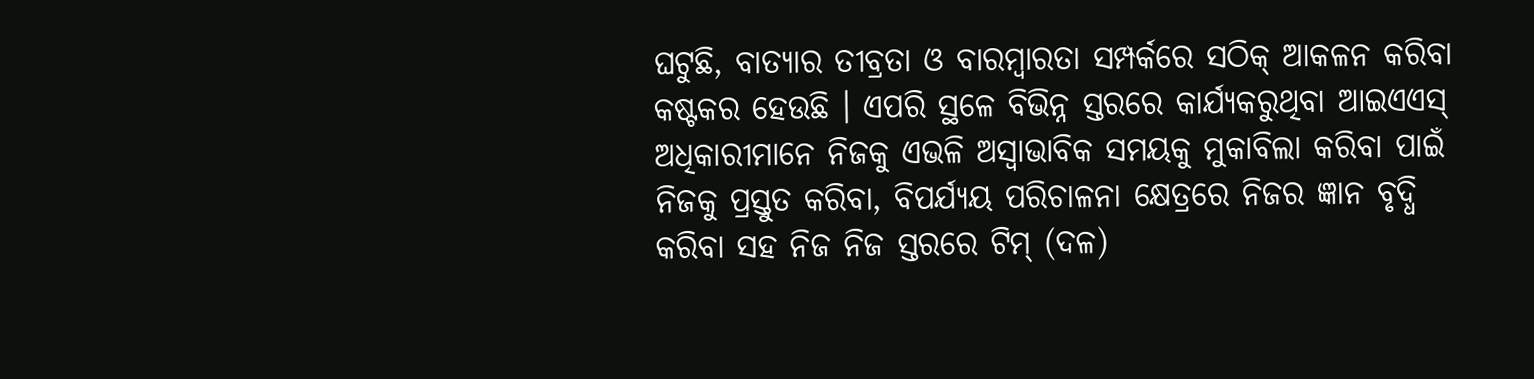ଘଟୁଛି, ବାତ୍ୟାର ତୀବ୍ରତା ଓ ବାରମ୍ବାରତା ସମ୍ପର୍କରେ ସଠିକ୍ ଆକଳନ କରିବା କଷ୍ଟକର ହେଉଛି । ଏପରି ସ୍ଥଳେ ବିଭିନ୍ନ ସ୍ତରରେ କାର୍ଯ୍ୟକରୁଥିବା ଆଇଏଏସ୍ ଅଧିକାରୀମାନେ ନିଜକୁ ଏଭଳି ଅସ୍ୱାଭାବିକ ସମୟକୁ ମୁକାବିଲା କରିବା ପାଇଁ ନିଜକୁ ପ୍ରସ୍ତୁତ କରିବା, ବିପର୍ଯ୍ୟୟ ପରିଚାଳନା କ୍ଷେତ୍ରରେ ନିଜର ଜ୍ଞାନ ବୃଦ୍ଧି କରିବା ସହ ନିଜ ନିଜ ସ୍ତରରେ ଟିମ୍ (ଦଳ)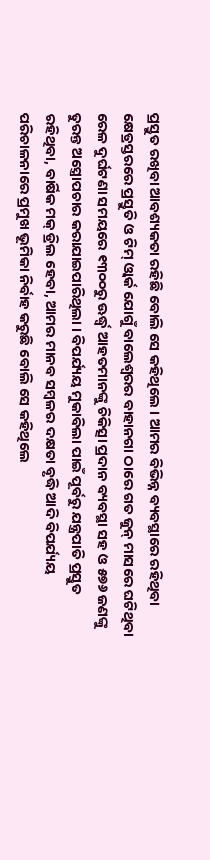ପ୍ରସ୍ତୁତ ରଖିବା ଆବଶ୍ୟକତା ରହିଛି ବୋଲି ସେ କହିଥିଲେ । ଆମର ବିଭିନ୍ନ ବ୍ୟବସ୍ଥାରେ ରହିଥିବା କ୍ଷେତ୍ରସ୍ତରରେ ପ୍ରସ୍ତୁତି ଓ ଟିମ୍ ଓ୍ୱାର୍କ ଯୋଗୁଁ ବାଲେଶ୍ୱରର ବାହାନଗା ଠାରେ ଗତ ଜୁନ୍ ମାସରେ ଘଟିଥିବା ରେଳ ଦୁର୍ଘଟଣା ସମୟରେ ୧୩୦୦ରୁ ଊର୍ଦ୍ଧ୍ୱ ଆହତମାନଙ୍କୁ ଚିକିତ୍ସା ପ୍ରଦାନ ବ୍ୟବସ୍ଥା ସହ ଓ ୫୭୬ ଜଣଙ୍କୁ ତୁରନ୍ତ ଅସ୍ତ୍ରୋପଚାର କରାଯାଇପାରିଥିଲା । ବିପର୍ଯ୍ୟୟ ମୁକାବିଲା ପାଇଁ ପୂର୍ବରୁ ଯନ୍ତ୍ରପାତି ପ୍ରସ୍ତୁତ ରହିଥିବା, ବାର୍ଷିକ ମକ୍ ଡ୍ରିଲ ହେବା, ଆମର ମାନବ ସମ୍ବଳର ଦକ୍ଷତା ବୃଦ୍ଧି ଆଦି ବିପର୍ଯ୍ୟୟ ପରିଚାଳନାରେ ପ୍ରମୁଖ ଭୂମିକା ନିର୍ବାହ କରୁଛି ବୋଲି ସେ କହିଥିଲେ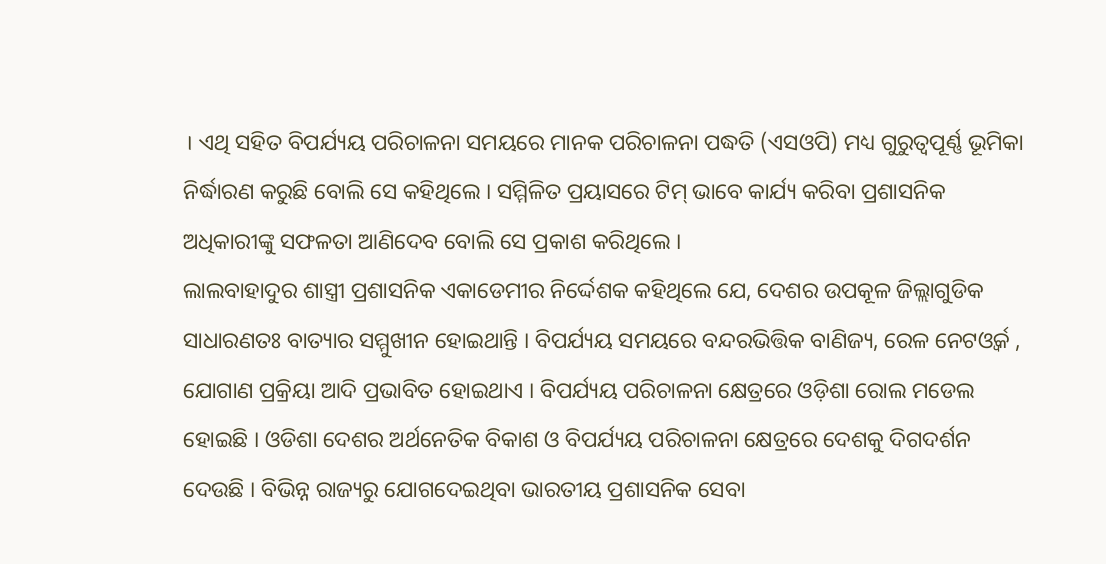। ଏଥି ସହିତ ବିପର୍ଯ୍ୟୟ ପରିଚାଳନା ସମୟରେ ମାନକ ପରିଚାଳନା ପଦ୍ଧତି (ଏସଓପି) ମଧ୍ୟ ଗୁରୁତ୍ୱପୂର୍ଣ୍ଣ ଭୂମିକା ନିର୍ଦ୍ଧାରଣ କରୁଛି ବୋଲି ସେ କହିଥିଲେ । ସମ୍ମିଳିତ ପ୍ରୟାସରେ ଟିମ୍ ଭାବେ କାର୍ଯ୍ୟ କରିବା ପ୍ରଶାସନିକ ଅଧିକାରୀଙ୍କୁ ସଫଳତା ଆଣିଦେବ ବୋଲି ସେ ପ୍ରକାଶ କରିଥିଲେ ।
ଲାଲବାହାଦୁର ଶାସ୍ତ୍ରୀ ପ୍ରଶାସନିକ ଏକାଡେମୀର ନିର୍ଦ୍ଦେଶକ କହିଥିଲେ ଯେ, ଦେଶର ଉପକୂଳ ଜିଲ୍ଲାଗୁଡିକ ସାଧାରଣତଃ ବାତ୍ୟାର ସମ୍ମୁଖୀନ ହୋଇଥାନ୍ତି । ବିପର୍ଯ୍ୟୟ ସମୟରେ ବନ୍ଦରଭିତ୍ତିକ ବାଣିଜ୍ୟ, ରେଳ ନେଟଓ୍ୱର୍କ , ଯୋଗାଣ ପ୍ରକ୍ରିୟା ଆଦି ପ୍ରଭାବିତ ହୋଇଥାଏ । ବିପର୍ଯ୍ୟୟ ପରିଚାଳନା କ୍ଷେତ୍ରରେ ଓଡ଼ିଶା ରୋଲ ମଡେଲ ହୋଇଛି । ଓଡିଶା ଦେଶର ଅର୍ଥନେତିକ ବିକାଶ ଓ ବିପର୍ଯ୍ୟୟ ପରିଚାଳନା କ୍ଷେତ୍ରରେ ଦେଶକୁ ଦିଗଦର୍ଶନ ଦେଉଛି । ବିଭିନ୍ନ ରାଜ୍ୟରୁ ଯୋଗଦେଇଥିବା ଭାରତୀୟ ପ୍ରଶାସନିକ ସେବା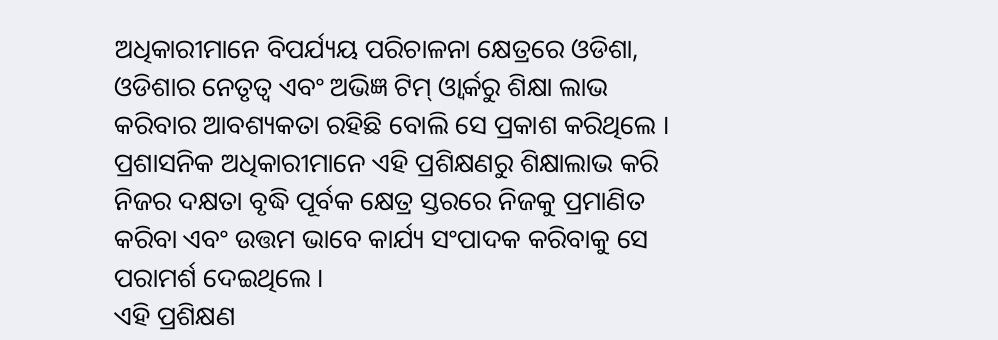ଅଧିକାରୀମାନେ ବିପର୍ଯ୍ୟୟ ପରିଚାଳନା କ୍ଷେତ୍ରରେ ଓଡିଶା, ଓଡିଶାର ନେତୃତ୍ୱ ଏବଂ ଅଭିଜ୍ଞ ଟିମ୍ ଓ୍ୱାର୍କରୁ ଶିକ୍ଷା ଲାଭ କରିବାର ଆବଶ୍ୟକତା ରହିଛି ବୋଲି ସେ ପ୍ରକାଶ କରିଥିଲେ । ପ୍ରଶାସନିକ ଅଧିକାରୀମାନେ ଏହି ପ୍ରଶିକ୍ଷଣରୁ ଶିକ୍ଷାଲାଭ କରି ନିଜର ଦକ୍ଷତା ବୃଦ୍ଧି ପୂର୍ବକ କ୍ଷେତ୍ର ସ୍ତରରେ ନିଜକୁ ପ୍ରମାଣିତ କରିବା ଏବଂ ଉତ୍ତମ ଭାବେ କାର୍ଯ୍ୟ ସଂପାଦକ କରିବାକୁ ସେ ପରାମର୍ଶ ଦେଇଥିଲେ ।
ଏହି ପ୍ରଶିକ୍ଷଣ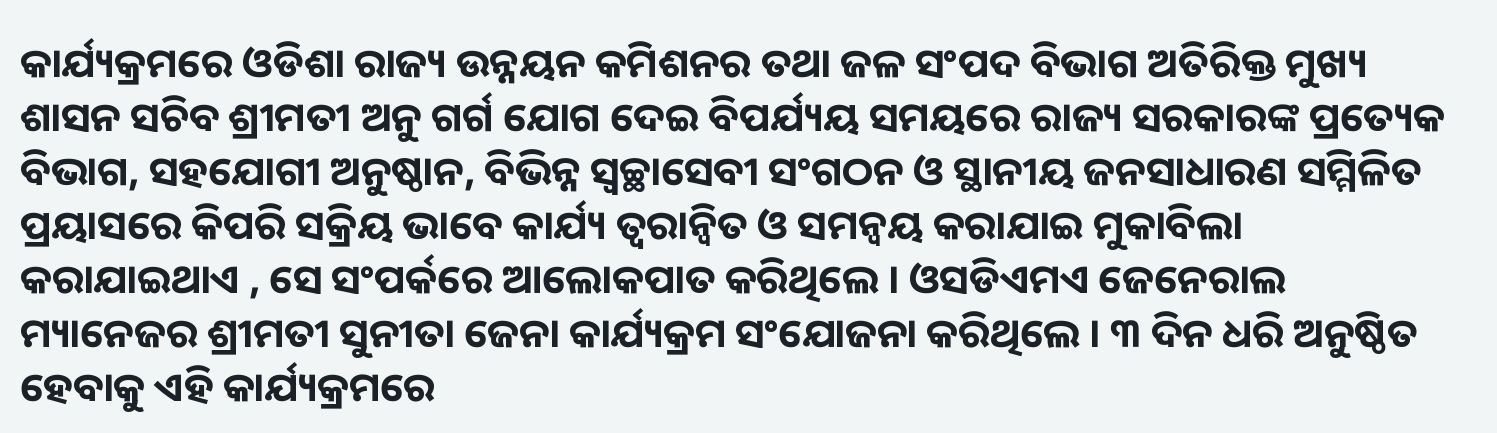କାର୍ଯ୍ୟକ୍ରମରେ ଓଡିଶା ରାଜ୍ୟ ଉନ୍ନୟନ କମିଶନର ତଥା ଜଳ ସଂପଦ ବିଭାଗ ଅତିରିକ୍ତ ମୁଖ୍ୟ ଶାସନ ସଚିବ ଶ୍ରୀମତୀ ଅନୁ ଗର୍ଗ ଯୋଗ ଦେଇ ବିପର୍ଯ୍ୟୟ ସମୟରେ ରାଜ୍ୟ ସରକାରଙ୍କ ପ୍ରତ୍ୟେକ ବିଭାଗ, ସହଯୋଗୀ ଅନୁଷ୍ଠାନ, ବିଭିନ୍ନ ସ୍ୱଚ୍ଛାସେବୀ ସଂଗଠନ ଓ ସ୍ଥାନୀୟ ଜନସାଧାରଣ ସମ୍ମିଳିତ ପ୍ରୟାସରେ କିପରି ସକ୍ରିୟ ଭାବେ କାର୍ଯ୍ୟ ତ୍ୱରାନ୍ୱିତ ଓ ସମନ୍ୱୟ କରାଯାଇ ମୁକାବିଲା କରାଯାଇଥାଏ , ସେ ସଂପର୍କରେ ଆଲୋକପାତ କରିଥିଲେ । ଓସଡିଏମଏ ଜେନେରାଲ ମ୍ୟାନେଜର ଶ୍ରୀମତୀ ସୁନୀତା ଜେନା କାର୍ଯ୍ୟକ୍ରମ ସଂଯୋଜନା କରିଥିଲେ । ୩ ଦିନ ଧରି ଅନୁଷ୍ଠିତ ହେବାକୁ ଏହି କାର୍ଯ୍ୟକ୍ରମରେ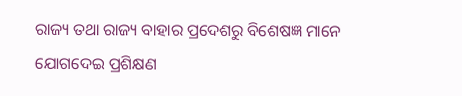ରାଜ୍ୟ ତଥା ରାଜ୍ୟ ବାହାର ପ୍ରଦେଶରୁ ବିଶେଷଜ୍ଞ ମାନେ ଯୋଗଦେଇ ପ୍ରଶିକ୍ଷଣ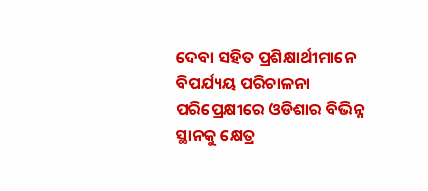ଦେବା ସହିତ ପ୍ରଶିକ୍ଷାର୍ଥୀମାନେ ବିପର୍ଯ୍ୟୟ ପରିଚାଳନା ପରିପ୍ରେକ୍ଷୀରେ ଓଡିଶାର ବିଭିନ୍ନ ସ୍ଥାନକୁ କ୍ଷେତ୍ର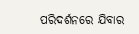ପରିଦର୍ଶନରେ ଯିବାର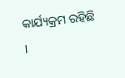କାର୍ଯ୍ୟକ୍ରମ ରହିଛି ।